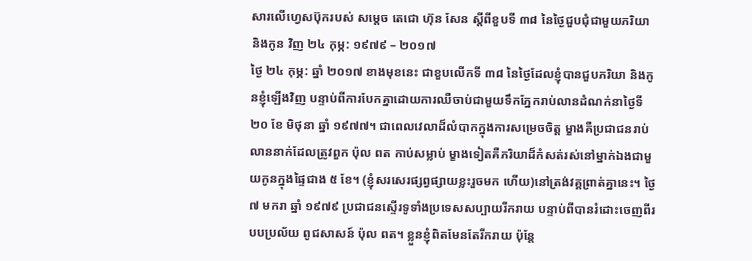សារលើហ្វេសប៊ុករបស់ សម្តេច តេជោ ហ៊ុន សែន ស្តីពីខួបទី ៣៨ នៃថ្ងៃជួបជុំជាមួយភរិយា និងកូន វិញ ២៤ កុម្ភ: ១៩៧៩ – ២០១៧
ថ្ងៃ ២៤ កុម្ភ: ឆ្នាំ ២០១៧ ខាងមុខនេះ ជាខួបលើកទី ៣៨ នៃថ្ងៃដែលខ្ញុំបានជួបភរិយា និងកូនខ្ញុំឡើងវិញ បន្ទាប់ពីការបែកគ្នាដោយការឈឺចាប់ជាមួយទឹកភ្នែករាប់លានដំណក់នាថ្ងៃទី ២០ ខែ មិថុនា ឆ្នាំ ១៩៧៧។ ជាពេលវេលាដ៏លំបាកក្នុងការសម្រេចចិត្ត ម្ខាងគឺប្រជាជនរាប់លាននាក់ដែលត្រូវពួក ប៉ុល ពត កាប់សម្លាប់ ម្ខាងទៀតគឺភរិយាដ៏កំសត់រស់នៅម្នាក់ឯងជាមួយកូនក្នុងផ្ទៃជាង ៥ ខែ។ (ខ្ញុំសរសេរផ្សព្វផ្សាយខ្លះរួចមក ហើយ)នៅត្រង់វគ្គព្រាត់គ្នានេះ។ ថ្ងៃ ៧ មករា ឆ្នាំ ១៩៧៩ ប្រជាជនស្ទើរទូទាំងប្រទេសសប្បាយរីករាយ បន្ទាប់ពីបានរំដោះចេញពីរបបប្រល័យ ពូជសាសន៍ ប៉ុល ពត។ ខ្លួនខ្ញុំពិតមែនតែរីករាយ ប៉ុន្តែ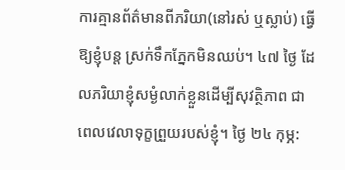ការគ្មានព័ត៌មានពីភរិយា(នៅរស់ ឬស្លាប់) ធ្វើឱ្យខ្ញុំបន្ត ស្រក់ទឹកភ្នែកមិនឈប់។ ៤៧ ថ្ងៃ ដែលភរិយាខ្ញុំសម្ងំលាក់ខ្លួនដើម្បីសុវត្ថិភាព ជាពេលវេលាទុក្ខព្រួយរបស់ខ្ញុំ។ ថ្ងៃ ២៤ កុម្ភ: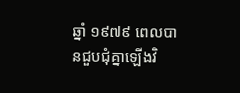ឆ្នាំ ១៩៧៩ ពេលបានជួបជុំគ្នាឡើងវិ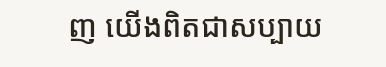ញ យើងពិតជាសប្បាយ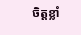ចិត្តខ្លាំ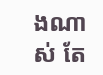ងណាស់ តែ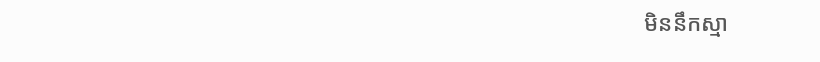មិននឹកស្មា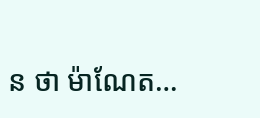ន ថា ម៉ាណែត…